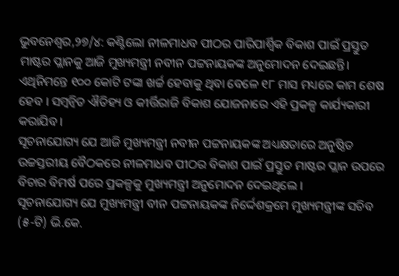ଭୁବନେଶ୍ୱର,୨୭/୪: କଣ୍ଟିଲୋ ନୀଳମାଧବ ପୀଠର ପାରିପାର୍ଶ୍ୱିକ ବିକାଶ ପାଇଁ ପ୍ରସ୍ତୁତ ମାଷ୍ଟର ପ୍ଲାନକୁ ଆଜି ମୁଖ୍ୟମନ୍ତ୍ରୀ ନବୀନ ପଟ୍ଟନାୟକଙ୍କ ଅନୁମୋଦନ ଦେଇଛନ୍ତି। ଏଥିନିମନ୍ତେ ୧୦୦ କୋଟି ଟଙ୍କା ଖର୍ଚ୍ଚ ହେବାକୁ ଥିବା ବେଳେ ୧୮ ମାସ ମଧ୍ୟରେ କାମ ଶେଷ ହେବ । ସମ୍ୱନ୍ୱିତ ଐତିହ୍ୟ ଓ କୀର୍ତ୍ତିରାଜି ବିକାଶ ଯୋଜନାରେ ଏହି ପ୍ରକଳ୍ପ କାର୍ଯ୍ୟକାରୀ କରାଯିବ ।
ସୂଚନାଯୋଗ୍ୟ ଯେ ଆଜି ମୁଖ୍ୟମନ୍ତ୍ରୀ ନବୀନ ପଟ୍ଟନାୟକଙ୍କ ଅଧ୍ୟକ୍ଷତାରେ ଅନୁଷ୍ଠିତ ଉଚ୍ଚସ୍ତରୀୟ ବୈଠକରେ ନୀଳମାଧବ ପୀଠର ବିକାଶ ପାଇଁ ପ୍ରସ୍ତୁତ ମାଷ୍ଟର ପ୍ଲାନ ଉପରେ ବିଚାର ବିମର୍ଷ ପରେ ପ୍ରକଳ୍ପକୁ ମୁଖ୍ୟମନ୍ତ୍ରୀ ଅନୁମୋଦନ ଦେଇଥିଲେ ।
ସୂଚନାଯୋଗ୍ୟ ଯେ ମୁଖ୍ୟମନ୍ତ୍ରୀ ବୀନ ପଟ୍ଟନାୟକଙ୍କ ନିର୍ଦ୍ଦେଶକ୍ରମେ ମୁଖ୍ୟମନ୍ତ୍ରୀଙ୍କ ସଚିବ (୫-ଟି) ଭି.କେ.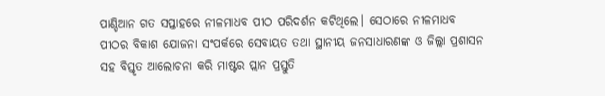ପାଣ୍ଡିଆନ ଗତ ସପ୍ତାହରେ ନୀଳମାଧବ ପୀଠ ପରିଦର୍ଶନ କଟିଥିଲେ। ସେଠାରେ ନୀଳମାଧବ ପୀଠର ବିକାଶ ଯୋଜନା ସଂପର୍କରେ ସେବାୟତ ତଥା ସ୍ଥାନୀୟ ଜନସାଧାରଣଙ୍କ ଓ ଜିଲ୍ଲା ପ୍ରଶାସନ ସହ ବିସ୍ତୃତ ଆଲୋଚନା କରି ମାଷ୍ଟର ପ୍ଲାନ ପ୍ରସ୍ତୁତି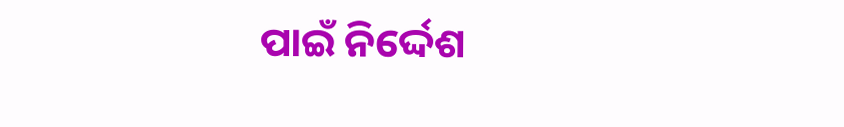ପାଇଁ ନିର୍ଦ୍ଦେଶ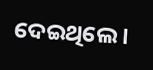ଦେଇଥିଲେ ।